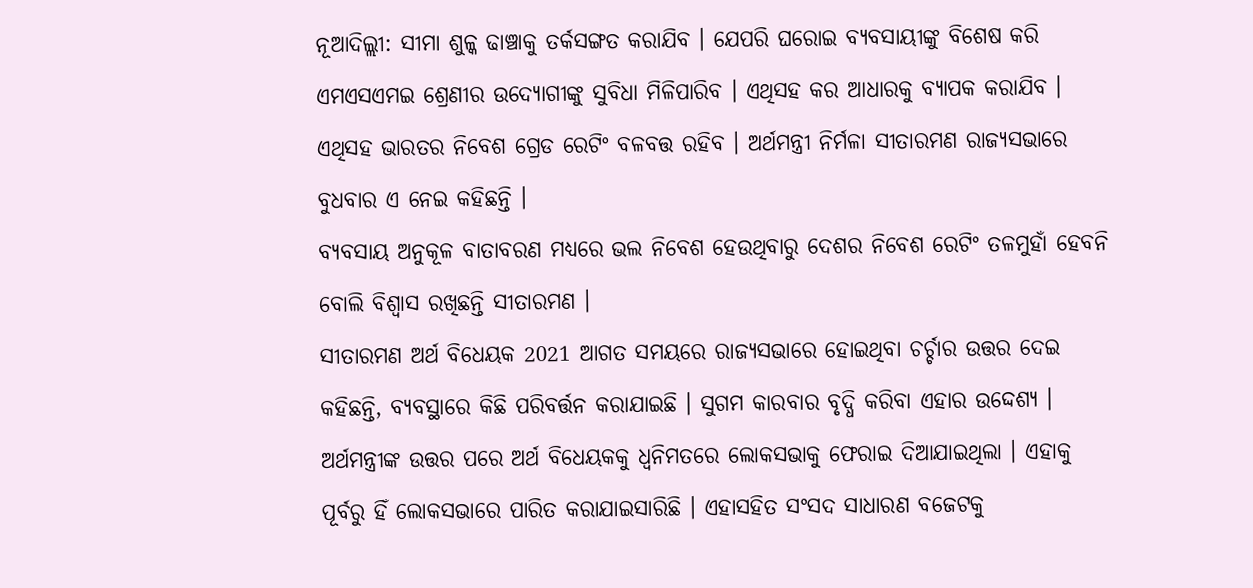ନୂଆଦିଲ୍ଲୀ: ସୀମା ଶୁଳ୍କ ଢାଞ୍ଚାକୁ ତର୍କସଙ୍ଗତ କରାଯିବ । ଯେପରି ଘରୋଇ ବ୍ୟବସାୟୀଙ୍କୁ ବିଶେଷ କରି ଏମଏସଏମଇ ଶ୍ରେଣୀର ଉଦ୍ୟୋଗୀଙ୍କୁ ସୁବିଧା ମିଳିପାରିବ । ଏଥିସହ କର ଆଧାରକୁ ବ୍ୟାପକ କରାଯିବ । ଏଥିସହ ଭାରତର ନିବେଶ ଗ୍ରେଡ ରେଟିଂ ବଳବତ୍ତ ରହିବ । ଅର୍ଥମନ୍ତ୍ରୀ ନିର୍ମଳା ସୀତାରମଣ ରାଜ୍ୟସଭାରେ ବୁଧବାର ଏ ନେଇ କହିଛନ୍ତି ।
ବ୍ୟବସାୟ ଅନୁକୂଳ ବାତାବରଣ ମଧ୍ୟରେ ଭଲ ନିବେଶ ହେଉଥିବାରୁ ଦେଶର ନିବେଶ ରେଟିଂ ତଳମୁହାଁ ହେବନି ବୋଲି ବିଶ୍ବାସ ରଖିଛନ୍ତି ସୀତାରମଣ ।
ସୀତାରମଣ ଅର୍ଥ ବିଧେୟକ 2021 ଆଗତ ସମୟରେ ରାଜ୍ୟସଭାରେ ହୋଇଥିବା ଚର୍ଚ୍ଚାର ଉତ୍ତର ଦେଇ କହିଛନ୍ତି, ବ୍ୟବସ୍ଥାରେ କିଛି ପରିବର୍ତ୍ତନ କରାଯାଇଛି । ସୁଗମ କାରବାର ବୃଦ୍ଧି କରିବା ଏହାର ଉଦ୍ଦେଶ୍ୟ । ଅର୍ଥମନ୍ତ୍ରୀଙ୍କ ଉତ୍ତର ପରେ ଅର୍ଥ ବିଧେୟକକୁ ଧ୍ବନିମତରେ ଲୋକସଭାକୁ ଫେରାଇ ଦିଆଯାଇଥିଲା । ଏହାକୁ ପୂର୍ବରୁ ହିଁ ଲୋକସଭାରେ ପାରିତ କରାଯାଇସାରିଛି । ଏହାସହିତ ସଂସଦ ସାଧାରଣ ବଜେଟକୁ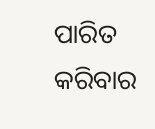ପାରିତ କରିବାର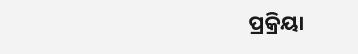ପ୍ରକ୍ରିୟା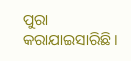ପୁରା କରାଯାଇସାରିଛି ।